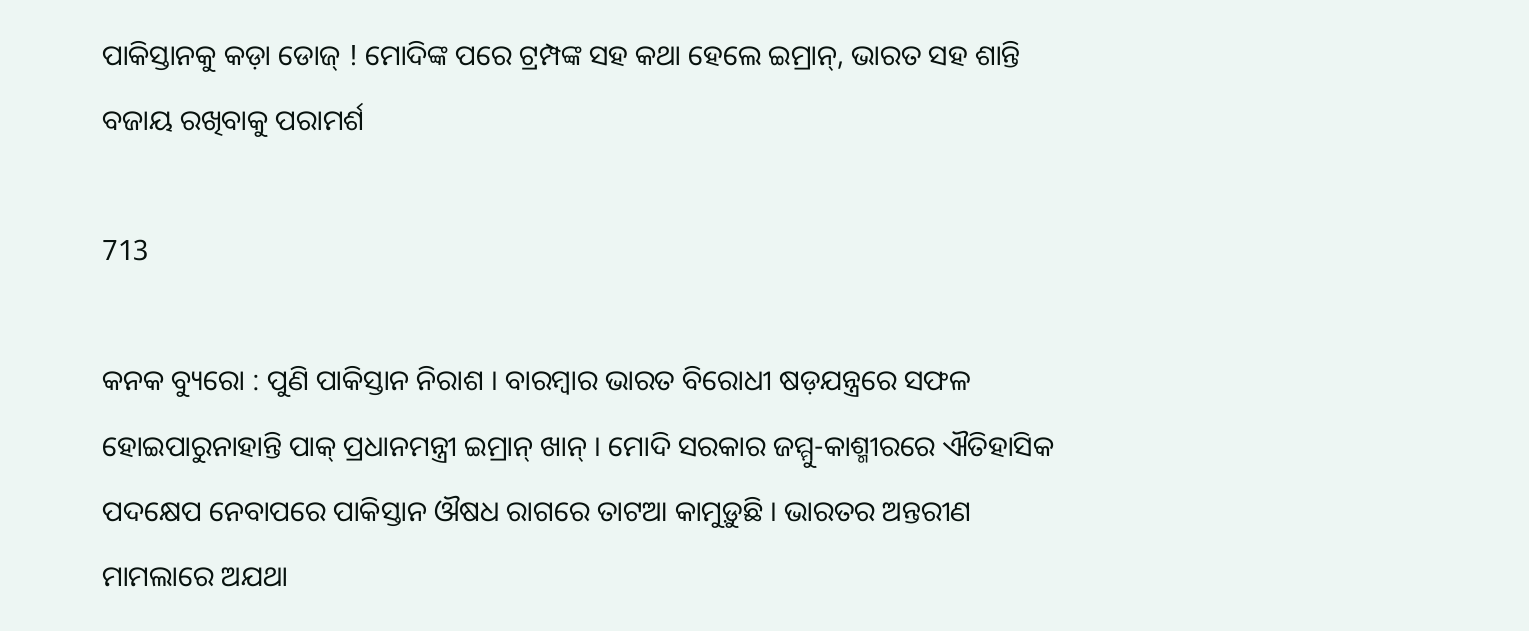ପାକିସ୍ତାନକୁ କଡ଼ା ଡୋଜ୍ ! ମୋଦିଙ୍କ ପରେ ଟ୍ରମ୍ପଙ୍କ ସହ କଥା ହେଲେ ଇମ୍ରାନ୍, ଭାରତ ସହ ଶାନ୍ତି ବଜାୟ ରଖିବାକୁ ପରାମର୍ଶ

713

କନକ ବ୍ୟୁରୋ : ପୁଣି ପାକିସ୍ତାନ ନିରାଶ । ବାରମ୍ବାର ଭାରତ ବିରୋଧୀ ଷଡ଼ଯନ୍ତ୍ରରେ ସଫଳ ହୋଇପାରୁନାହାନ୍ତି ପାକ୍ ପ୍ରଧାନମନ୍ତ୍ରୀ ଇମ୍ରାନ୍ ଖାନ୍ । ମୋଦି ସରକାର ଜମ୍ମୁ-କାଶ୍ମୀରରେ ଐତିହାସିକ ପଦକ୍ଷେପ ନେବାପରେ ପାକିସ୍ତାନ ଔଷଧ ରାଗରେ ତାଟଆ କାମୁଡ଼ୁଛି । ଭାରତର ଅନ୍ତରୀଣ ମାମଲାରେ ଅଯଥା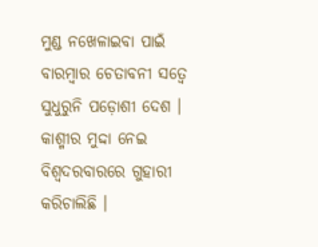ମୁଣ୍ଡ ନଖେଳାଇବା ପାଇଁ ବାରମ୍ବାର ଚେତାବନୀ ସତ୍ୱେ ସୁଧୁରୁନି ପଡ଼ୋଶୀ ଦେଶ । କାଶ୍ମୀର ମୁଦ୍ଦା ନେଇ ବିଶ୍ୱଦରବାରରେ ଗୁହାରୀ କରିଚାଲିଛି ।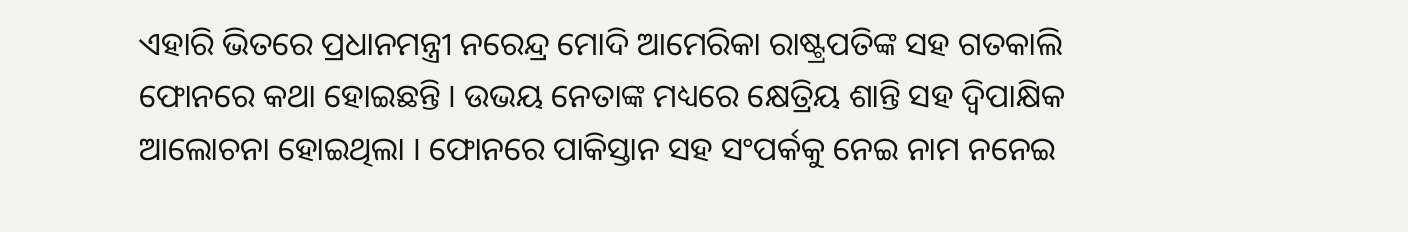ଏହାରି ଭିତରେ ପ୍ରଧାନମନ୍ତ୍ରୀ ନରେନ୍ଦ୍ର ମୋଦି ଆମେରିକା ରାଷ୍ଟ୍ରପତିଙ୍କ ସହ ଗତକାଲି ଫୋନରେ କଥା ହୋଇଛନ୍ତି । ଉଭୟ ନେତାଙ୍କ ମଧ୍ୟରେ କ୍ଷେତ୍ରିୟ ଶାନ୍ତି ସହ ଦ୍ୱିପାକ୍ଷିକ ଆଲୋଚନା ହୋଇଥିଲା । ଫୋନରେ ପାକିସ୍ତାନ ସହ ସଂପର୍କକୁ ନେଇ ନାମ ନନେଇ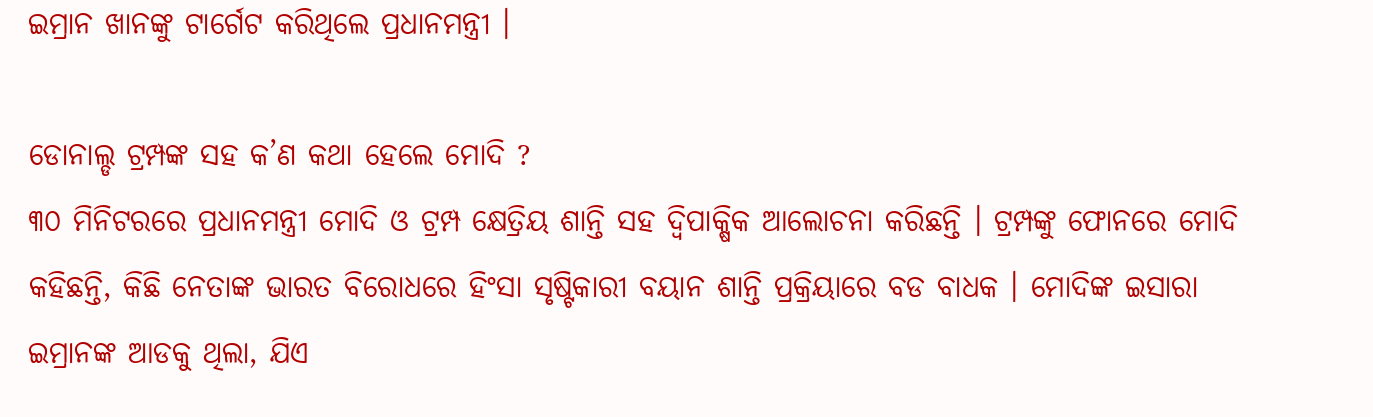ଇମ୍ରାନ ଖାନଙ୍କୁ ଟାର୍ଗେଟ କରିଥିଲେ ପ୍ରଧାନମନ୍ତ୍ରୀ ।

ଡୋନାଲ୍ଡ ଟ୍ରମ୍ପଙ୍କ ସହ କ’ଣ କଥା ହେଲେ ମୋଦି ?
୩୦ ମିନିଟରରେ ପ୍ରଧାନମନ୍ତ୍ରୀ ମୋଦି ଓ ଟ୍ରମ୍ପ କ୍ଷେତ୍ରିୟ ଶାନ୍ତି ସହ ଦ୍ୱିପାକ୍ଷିକ ଆଲୋଚନା କରିଛନ୍ତି । ଟ୍ରମ୍ପଙ୍କୁ ଫୋନରେ ମୋଦି କହିଛନ୍ତି, କିଛି ନେତାଙ୍କ ଭାରତ ବିରୋଧରେ ହିଂସା ସୃଷ୍ଟିକାରୀ ବୟାନ ଶାନ୍ତି ପ୍ରକ୍ରିୟାରେ ବଡ ବାଧକ । ମୋଦିଙ୍କ ଇସାରା ଇମ୍ରାନଙ୍କ ଆଡକୁ ଥିଲା, ଯିଏ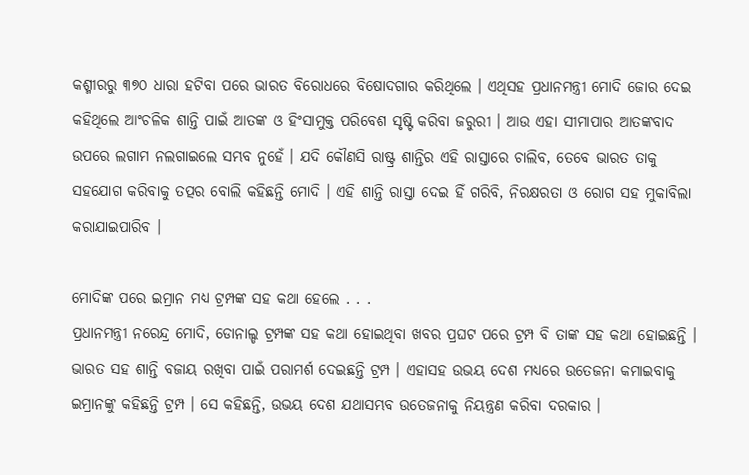କଶ୍ମୀରରୁ ୩୭୦ ଧାରା ହଟିବା ପରେ ଭାରତ ବିରୋଧରେ ବିଷୋଦଗାର କରିଥିଲେ । ଏଥିସହ ପ୍ରଧାନମନ୍ତ୍ରୀ ମୋଦି ଜୋର ଦେଇ କହିଥିଲେ ଆଂଚଳିକ ଶାନ୍ତି ପାଇଁ ଆତଙ୍କ ଓ ହିଂସାମୁକ୍ତ ପରିବେଶ ସୃଷ୍ଟି କରିବା ଜରୁରୀ । ଆଉ ଏହା ସୀମାପାର ଆତଙ୍କବାଦ ଉପରେ ଲଗାମ ନଲଗାଇଲେ ସମ୍ଭବ ନୁହେଁ । ଯଦି କୌଣସି ରାଷ୍ଟ୍ର ଶାନ୍ତିର ଏହି ରାସ୍ତାରେ ଚାଲିବ, ତେବେ ଭାରତ ତାକୁ ସହଯୋଗ କରିବାକୁ ତତ୍ପର ବୋଲି କହିଛନ୍ତି ମୋଦି । ଏହି ଶାନ୍ତି ରାସ୍ତା ଦେଇ ହିଁ ଗରିବି, ନିରକ୍ଷରତା ଓ ରୋଗ ସହ ମୁକାବିଲା କରାଯାଇପାରିବ ।

ମୋଦିଙ୍କ ପରେ ଇମ୍ରାନ ମଧ୍ୟ ଟ୍ରମ୍ପଙ୍କ ସହ କଥା ହେଲେ . . .
ପ୍ରଧାନମନ୍ତ୍ରୀ ନରେନ୍ଦ୍ର ମୋଦି, ଡୋନାଲ୍ଡ ଟ୍ରମ୍ପଙ୍କ ସହ କଥା ହୋଇଥିବା ଖବର ପ୍ରଘଟ ପରେ ଟ୍ରମ୍ପ ବି ତାଙ୍କ ସହ କଥା ହୋଇଛନ୍ତି । ଭାରତ ସହ ଶାନ୍ତି ବଜାୟ ରଖିବା ପାଇଁ ପରାମର୍ଶ ଦେଇଛନ୍ତି ଟ୍ରମ୍ପ । ଏହାସହ ଉଭୟ ଦେଶ ମଧ୍ୟରେ ଉତେଜନା କମାଇବାକୁ ଇମ୍ରାନଙ୍କୁ କହିଛନ୍ତି ଟ୍ରମ୍ପ । ସେ କହିଛନ୍ତି, ଉଭୟ ଦେଶ ଯଥାସମ୍ଭବ ଉତେଜନାକୁ ନିୟନ୍ତ୍ରଣ କରିବା ଦରକାର ।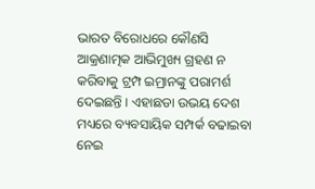ଭାରତ ବିରୋଧରେ କୌଣସି ଆକ୍ରଣାତ୍ମକ ଆଭିମୁଖ୍ୟ ଗ୍ରହଣ ନ କରିବାକୁ ଟ୍ରମ୍ପ ଇମ୍ରାନଙ୍କୁ ପରାମର୍ଶ ଦେଇଛନ୍ତି । ଏହାଛଡା ଉଭୟ ଦେଶ ମଧ୍ୟରେ ବ୍ୟବସାୟିକ ସମ୍ପର୍କ ବଢାଇବା ନେଇ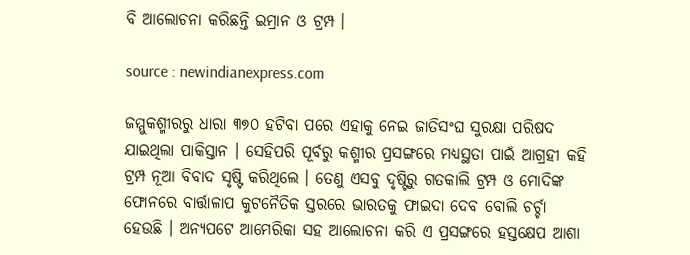ବି ଆଲୋଚନା କରିଛନ୍ତି ଇମ୍ରାନ ଓ ଟ୍ରମ୍ପ ।

source : newindianexpress.com

ଜମ୍ମୁକଶ୍ମୀରରୁ ଧାରା ୩୭୦ ହଟିବା ପରେ ଏହାକୁ ନେଇ ଜାତିସଂଘ ସୁରକ୍ଷା ପରିଷଦ ଯାଇଥିଲା ପାକିସ୍ତାନ । ସେହିପରି ପୂର୍ବରୁ କଶ୍ମୀର ପ୍ରସଙ୍ଗରେ ମଧ୍ୟସ୍ଥତା ପାଇଁ ଆଗ୍ରହୀ କହି ଟ୍ରମ୍ପ ନୂଆ ବିବାଦ ସୃଷ୍ଟି କରିଥିଲେ । ତେଣୁ ଏସବୁ ଦୃଷ୍ଟିରୁ ଗତକାଲି ଟ୍ରମ୍ପ ଓ ମୋଦିଙ୍କ ଫୋନରେ ବାର୍ତ୍ତାଳାପ କୁଟନୈତିକ ସ୍ତରରେ ଭାରତକୁ ଫାଇଦା ଦେବ ବୋଲି ଚର୍ଚ୍ଚା ହେଉଛି । ଅନ୍ୟପଟେ ଆମେରିକା ସହ ଆଲୋଚନା କରି ଏ ପ୍ରସଙ୍ଗରେ ହସ୍ତକ୍ଷେପ ଆଶା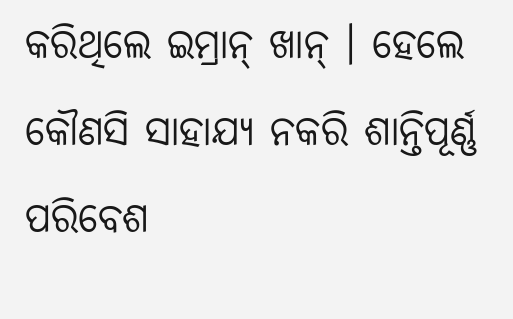କରିଥିଲେ ଇମ୍ରାନ୍ ଖାନ୍ । ହେଲେ କୌଣସି ସାହାଯ୍ୟ ନକରି ଶାନ୍ତିପୂର୍ଣ୍ଣ ପରିବେଶ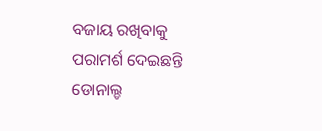ବଜାୟ ରଖିବାକୁ ପରାମର୍ଶ ଦେଇଛନ୍ତି ଡୋନାଲ୍ଡ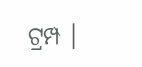ଟ୍ରମ୍ପ ।